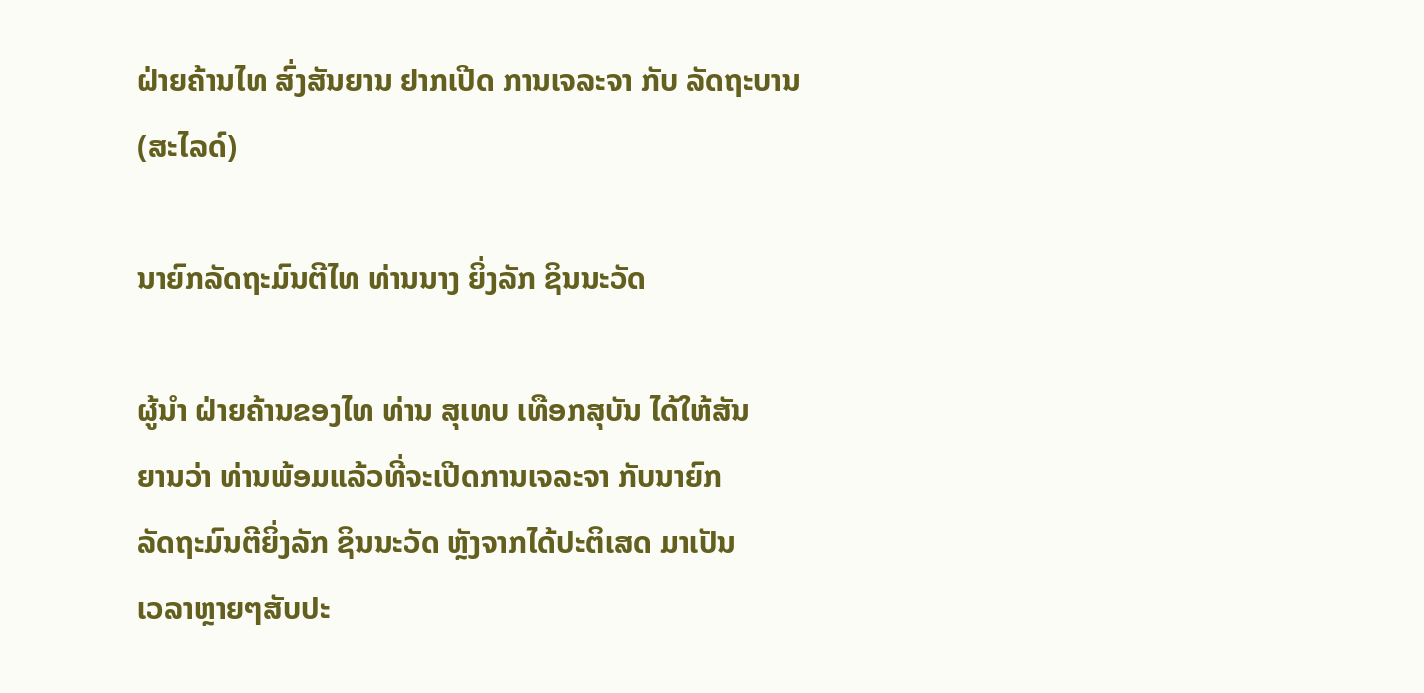ຝ່າຍຄ້ານໄທ ສົ່ງສັນຍານ ຢາກເປີດ ການເຈລະຈາ ກັບ ລັດຖະບານ (ສະໄລດ໌)

ນາຍົກລັດຖະມົນຕີໄທ ທ່ານນາງ ຍິ່ງລັກ ຊິນນະວັດ

ຜູ້ນໍາ ຝ່າຍຄ້ານຂອງໄທ ທ່ານ ສຸເທບ ເທືອກສຸບັນ ໄດ້ໃຫ້ສັນ
ຍານວ່າ ທ່ານພ້ອມແລ້ວທີ່ຈະເປີດການເຈລະຈາ ກັບນາຍົກ
ລັດຖະມົນຕີຍິ່ງລັກ ຊິນນະວັດ ຫຼັງຈາກໄດ້ປະຕິເສດ ມາເປັນ
ເວລາຫຼາຍໆສັບປະ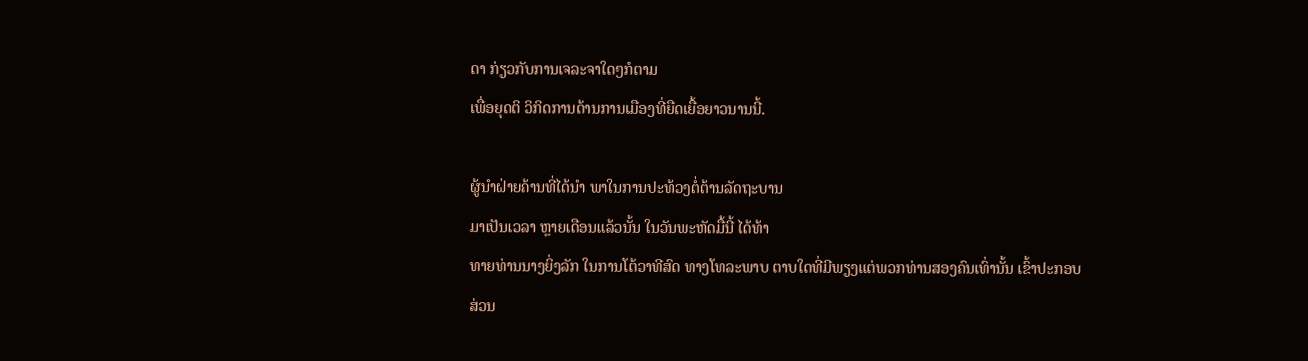ດາ ກ່ຽວກັບການເຈລະຈາໃດໆກໍຕາມ
ເພື່ອຍຸດຕິ ວິກິດການດ້ານການເມືອງທີ່ຍືດເຍື້ອຍາວນານນີ້.

ຜູ້ນໍາຝ່າຍຄ້ານທີ່ໄດ້ນໍາ ພາໃນການປະທ້ວງຕໍ່ຕ້ານລັດຖະບານ
ມາເປັນເວລາ ຫຼາຍເດືອນແລ້ວນັ້ນ ໃນວັນພະຫັດມື້ນີ້ ໄດ້ທ້າ
ທາຍທ່ານນາງຍິ່ງລັກ ໃນການໂຕ້ວາທີສົດ ທາງໂທລະພາບ ຕາບໃດທີ່ມີພຽງແຕ່ພວກທ່ານສອງຄົນເທົ່ານັ້ນ ເຂົ້າປະກອບ
ສ່ວນ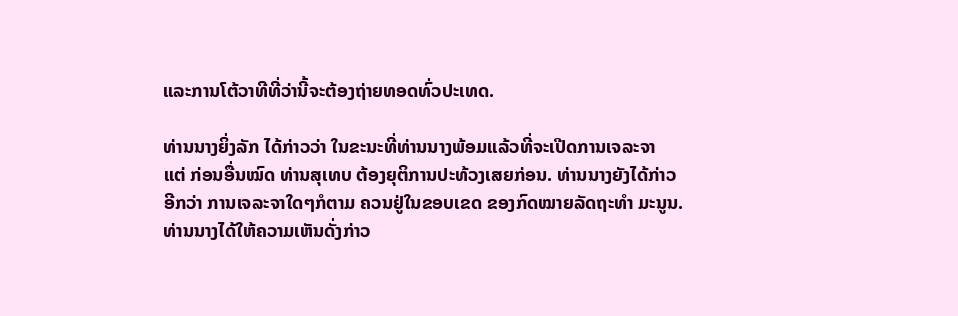ແລະການໂຕ້ວາທີທີ່ວ່ານີ້ຈະຕ້ອງຖ່າຍທອດທົ່ວປະເທດ.

ທ່ານນາງຍິ່ງລັກ ໄດ້ກ່າວວ່າ ໃນຂະນະທີ່ທ່ານນາງພ້ອມແລ້ວທີ່ຈະເປີດການເຈລະຈາ
ແຕ່ ກ່ອນອື່ນໝົດ ທ່ານສຸເທບ ຕ້ອງຍຸຕິການປະທ້ວງເສຍກ່ອນ. ທ່ານນາງຍັງໄດ້ກ່າວ
ອີກວ່າ ການເຈລະຈາໃດໆກໍຕາມ ຄວນຢູ່ໃນຂອບເຂດ ຂອງກົດໝາຍລັດຖະທໍາ ມະນູນ.
ທ່ານນາງໄດ້ໃຫ້ຄວາມເຫັນດັ່ງກ່າວ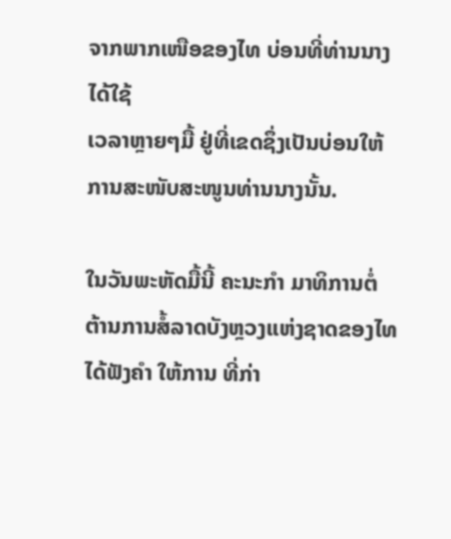ຈາກພາກເໜືອຂອງໄທ ບ່ອນທີ່ທ່ານນາງໄດ້ໃຊ້
ເວລາຫຼາຍໆມື້ ຢູ່ທີ່ເຂດຊຶ່ງເປັນບ່ອນໃຫ້ການສະໜັບສະໜູນທ່ານນາງນັ້ນ.

ໃນວັນພະຫັດມື້ນີ້ ຄະນະກໍາ ມາທິການຕໍ່ຕ້ານການສໍ້ລາດບັງຫຼວງແຫ່ງຊາດຂອງໄທ
ໄດ້ຟັງຄໍາ ໃຫ້ການ ທີ່ກ່າ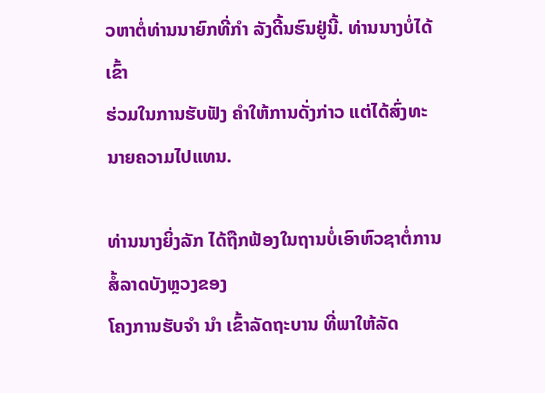ວຫາຕໍ່ທ່ານນາຍົກທີ່ກໍາ ລັງດີ້ນຮົນຢູ່ນີ້. ທ່ານນາງບໍ່ໄດ້ເຂົ້າ
ຮ່ວມໃນການຮັບຟັງ ຄຳໃຫ້ການດັ່ງກ່າວ ແຕ່ໄດ້ສົ່ງທະນາຍຄວາມໄປແທນ.

ທ່ານນາງຍິ່ງລັກ ໄດ້ຖືກຟ້ອງໃນຖານບໍ່ເອົາຫົວຊາຕໍ່ການສໍ້ລາດບັງຫຼວງຂອງ
ໂຄງການຮັບຈໍາ ນໍາ ເຂົ້າລັດຖະບານ ທີ່ພາໃຫ້ລັດ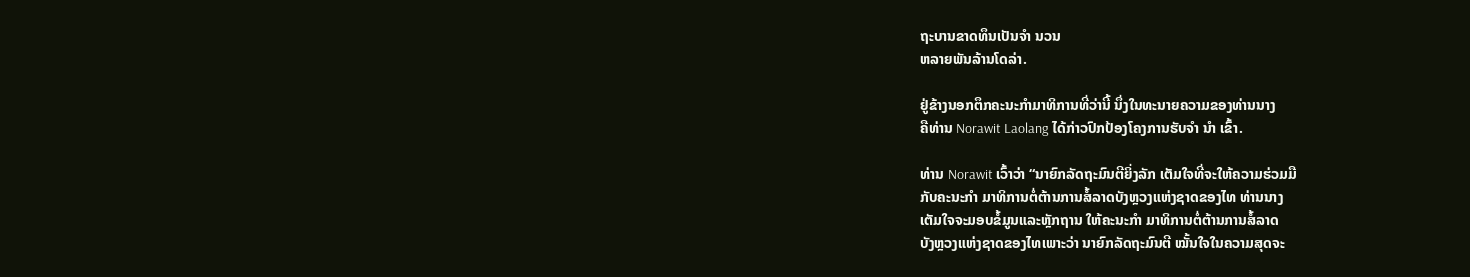ຖະບານຂາດທຶນເປັນຈໍາ ນວນ
ຫລາຍພັນລ້ານໂດລ່າ.

ຢູ່ຂ້າງນອກຕຶກຄະນະກໍາມາທິການທີ່ວ່ານີ້ ນຶ່ງໃນທະນາຍຄວາມຂອງທ່ານນາງ
ຄືທ່ານ Norawit Laolang ໄດ້ກ່າວປົກປ້ອງໂຄງການຮັບຈໍາ ນໍາ ເຂົ້າ.

ທ່ານ Norawit ເວົ້າວ່າ “ນາຍົກລັດຖະມົນຕີຍິ່ງລັກ ເຕັມໃຈທີ່ຈະໃຫ້ຄວາມຮ່ວມມື
ກັບຄະນະກໍາ ມາທິການຕໍ່ຕ້ານການສໍ້ລາດບັງຫຼວງແຫ່ງຊາດຂອງໄທ ທ່ານນາງ
ເຕັມໃຈຈະມອບຂໍ້ມູນແລະຫຼັກຖານ ໃຫ້ຄະນະກໍາ ມາທິການຕໍ່ຕ້ານການສໍ້ລາດ
ບັງຫຼວງແຫ່ງຊາດຂອງໄທເພາະວ່າ ນາຍົກລັດຖະມົນຕີ ໝັ້ນໃຈໃນຄວາມສຸດຈະ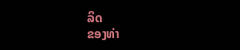ລິດ
ຂອງທ່າ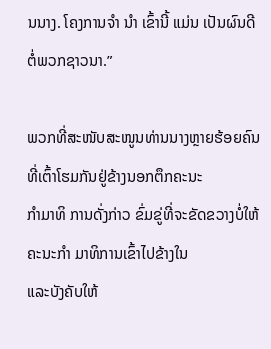ນນາງ. ໂຄງການຈໍາ ນໍາ ເຂົ້ານີ້ ແມ່ນ ເປັນຜົນດີຕໍ່ພວກຊາວນາ.”

ພວກທີ່ສະໜັບສະໜູນທ່ານນາງຫຼາຍຮ້ອຍຄົນ ທີ່ເຕົ້າໂຮມກັນຢູ່ຂ້າງນອກຕຶກຄະນະ
ກຳມາທິ ການດັ່ງກ່າວ ຂົ່ມຂູ່ທີ່ຈະຂັດຂວາງບໍ່ໃຫ້ຄະນະກໍາ ມາທິການເຂົ້າໄປຂ້າງໃນ
ແລະບັງຄັບໃຫ້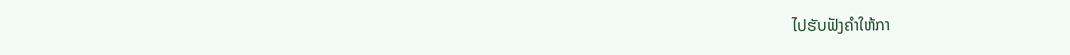ໄປຮັບຟັງຄຳໃຫ້ກາ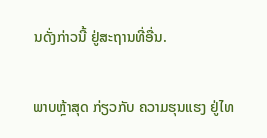ນດັ່ງກ່າວນີ້ ຢູ່ສະຖານທີ່ອື່ນ.

ພາບຫຼ້າສຸດ ກ່ຽວກັບ ຄວາມຮຸນແຮງ ຢູ່ໄທ